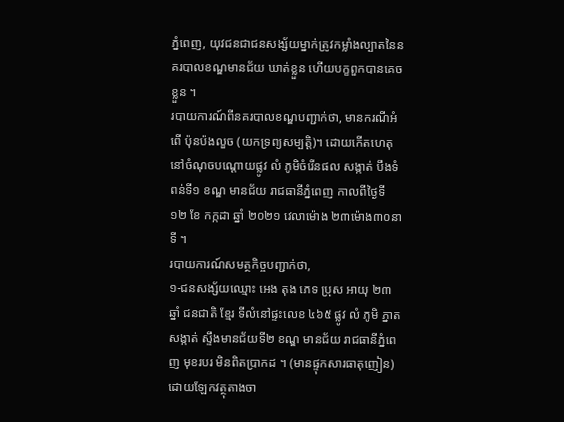ភ្នំពេញ, យុវជនជាជនសង្ស័យម្នាក់ត្រូវកម្លាំងល្បាតនៃនគរបាលខណ្ឌមានជ័យ ឃាត់ខ្លួន ហើយបក្ខពួកបានគេចខ្លួន ។
របាយការណ៍ពីនគរបាលខណ្ឌបញ្ជាក់ថា, មានករណីអំពើ ប៉ុនប៉ងលួច (យកទ្រព្យសម្បត្តិ)។ ដោយកើតហេតុ នៅចំណុចបណ្តោយផ្លូវ លំ ភូមិចំរើនផល សង្កាត់ បឹងទំពន់ទី១ ខណ្ឌ មានជ័យ រាជធានីភ្នំពេញ កាលពីថ្ងៃទី ១២ ខែ កក្កដា ឆ្នាំ ២០២១ វេលាម៉ោង ២៣ម៉ោង៣០នាទី ។
របាយការណ៍សមត្ថកិច្ចបញ្ជាក់ថា,
១-ជនសង្ស័យឈ្មោះ អេង តុង ភេទ ប្រុស អាយុ ២៣ ឆ្នាំ ជនជាតិ ខ្មែរ ទីលំនៅផ្ទះលេខ ៤៦៥ ផ្លូវ លំ ភូមិ ភ្នាត សង្កាត់ ស្ទឹងមានជ័យទី២ ខណ្ឌ មានជ័យ រាជធានីភ្នំពេញ មុខរបរ មិនពិតប្រាកដ ។ (មានផ្ទុកសារធាតុញៀន)
ដោយឡែកវត្ថុតាងចា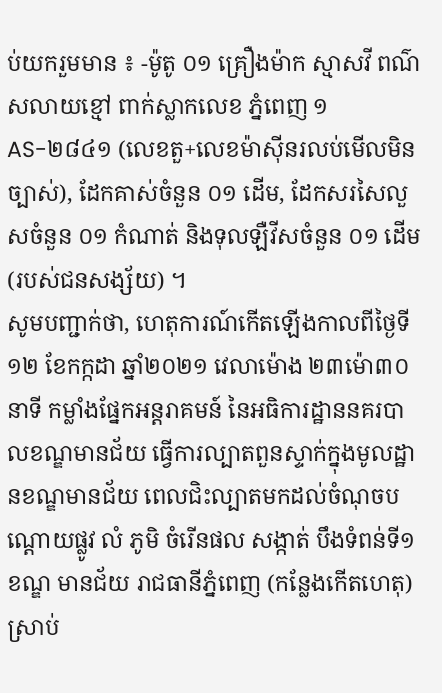ប់យករួមមាន ៖ -ម៉ូតូ ០១ គ្រឿងម៉ាក ស្មាសវី ពណ៌ សលាយខ្មៅ ពាក់ស្លាកលេខ ភ្នំពេញ ១AS-២៨៤១ (លេខតួ+លេខម៉ាស៊ីនរលប់មើលមិនច្បាស់), ដែកគាស់ចំនួន ០១ ដើម, ដែកសរសៃលួសចំនួន ០១ កំណាត់ និងទុលឡឺវីសចំនួន ០១ ដើម (របស់ជនសង្ស័យ) ។
សូមបញ្ជាក់ថា, ហេតុការណ៍កើតឡើងកាលពីថ្ងៃទី១២ ខែកក្កដា ឆ្នាំ២០២១ វេលាម៉ោង ២៣ម៉ោ៣០នាទី កម្លាំងផ្នែកអន្តរាគមន៍ នៃអធិការដ្ឋាននគរបាលខណ្ឌមានជ័យ ធ្វើការល្បាតពួនស្ទាក់ក្នុងមូលដ្ឋានខណ្ឌមានជ័យ ពេលជិះល្បាតមកដល់ចំណុចបណ្តោយផ្លូវ លំ ភូមិ ចំរើនផល សង្កាត់ បឹងទំពន់ទី១ ខណ្ឌ មានជ័យ រាជធានីភ្នំពេញ (កន្លែងកើតហេតុ) ស្រាប់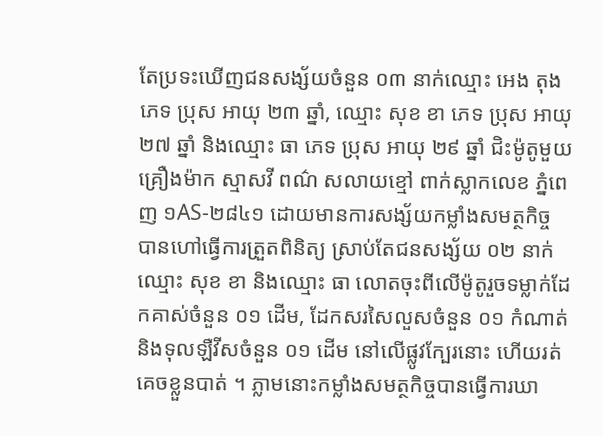តែប្រទះឃើញជនសង្ស័យចំនួន ០៣ នាក់ឈ្មោះ អេង តុង ភេទ ប្រុស អាយុ ២៣ ឆ្នាំ, ឈ្មោះ សុខ ខា ភេទ ប្រុស អាយុ ២៧ ឆ្នាំ និងឈ្មោះ ធា ភេទ ប្រុស អាយុ ២៩ ឆ្នាំ ជិះម៉ូតូមួយគ្រឿងម៉ាក ស្មាសវី ពណ៌ សលាយខ្មៅ ពាក់ស្លាកលេខ ភ្នំពេញ ១AS-២៨៤១ ដោយមានការសង្ស័យកម្លាំងសមត្ថកិច្ច បានហៅធ្វើការត្រួតពិនិត្យ ស្រាប់តែជនសង្ស័យ ០២ នាក់ឈ្មោះ សុខ ខា និងឈ្មោះ ធា លោតចុះពីលើម៉ូតូរួចទម្លាក់ដែកគាស់ចំនួន ០១ ដើម, ដែកសរសៃលួសចំនួន ០១ កំណាត់ និងទុលឡឺវីសចំនួន ០១ ដើម នៅលើផ្លូវក្បែរនោះ ហើយរត់គេចខ្លួនបាត់ ។ ភ្លាមនោះកម្លាំងសមត្ថកិច្ចបានធ្វើការឃា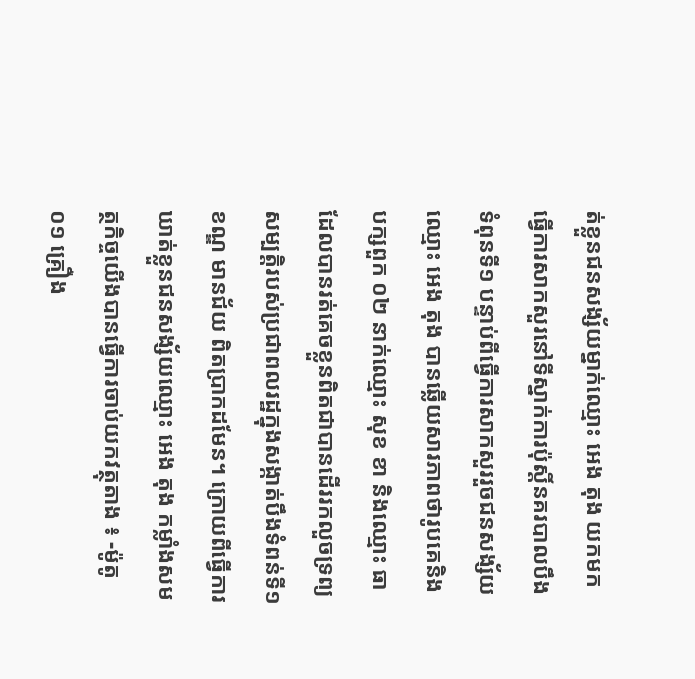ត់ខ្លួនជនសង្ស័យម្នាក់ឈ្មោះ អេង តុង យកមកធ្វើការសាកសួរនៅទីស្នាក់ការប៉ុស្តិ៍នគរបាលបឹងទំពុនទី១ បន្ទាប់ពីធ្វើការសាកសួររួចជនសង្ស័យឈ្មោះ អេង តុង បានឆ្លើយសារភាពថារូបគេនិងបក្សពួក ០២ នាក់ឈ្មោះ សុខ ខា និងឈ្មោះ ធា ដែលបានរត់គេចខ្លួនពិតជាបានដើររកលួចទ្រព្យសម្បត្តិរបស់ប្រជាពលរដ្ឋក្នុងសង្កាត់បឹងទំពន់ទី១ ខណ្ឌ មានជ័យ ពិតប្រាកដមែន។ ក្រោយពីធ្វើការឃាត់ខ្លួនជនសង្ស័យឈ្មោះ អេង តុង កម្លាំងសមត្ថកិច្ចយើងបានធ្វើការចាប់យកវត្ថុតាង ៖ -ម៉ូតូ ០១ គ្រឿង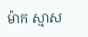ម៉ាក ស្មាស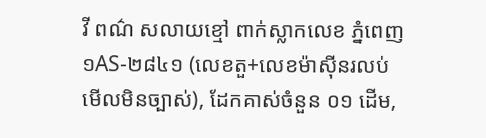វី ពណ៌ សលាយខ្មៅ ពាក់ស្លាកលេខ ភ្នំពេញ ១AS-២៨៤១ (លេខតួ+លេខម៉ាស៊ីនរលប់មើលមិនច្បាស់), ដែកគាស់ចំនួន ០១ ដើម,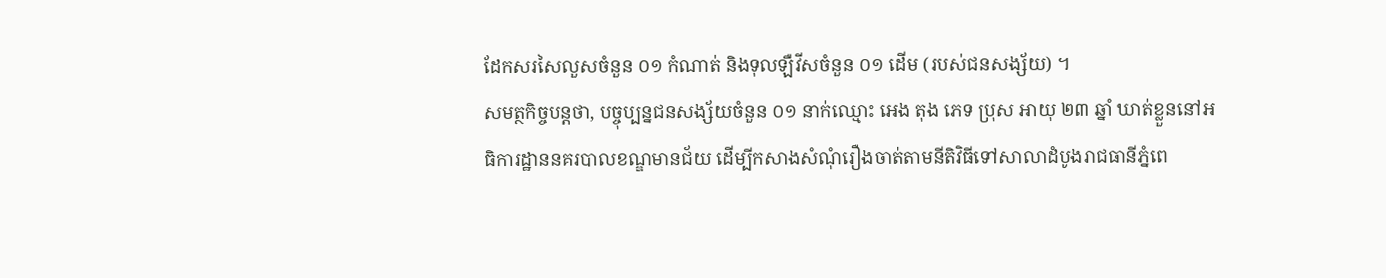ដែកសរសៃលួសចំនួន ០១ កំណាត់ និងទុលឡឺវីសចំនួន ០១ ដើម (របស់ជនសង្ស័យ) ។
សមត្ថកិច្ចបន្តថា, បច្ចុប្បន្នជនសង្ស័យចំនួន ០១ នាក់ឈ្មោះ អេង តុង ភេទ ប្រុស អាយុ ២៣ ឆ្នាំ ឃាត់ខ្លួននៅអធិការដ្ឋាននគរបាលខណ្ឌមានជ័យ ដើម្បីកសាងសំណុំរឿងចាត់តាមនីតិវិធីទៅសាលាដំបូងរាជធានីភ្នំពេ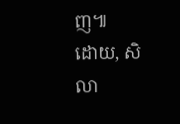ញ៕
ដោយ, សិលា